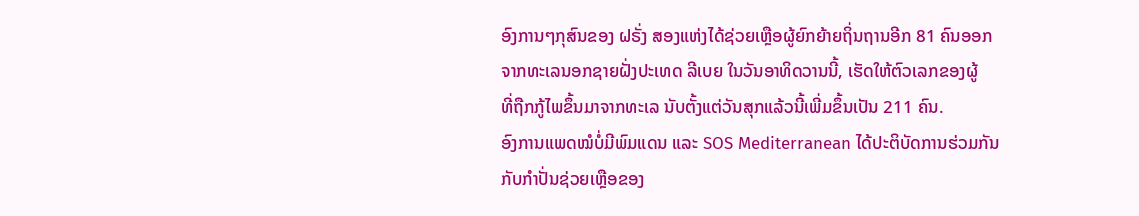ອົງການໆກຸສົນຂອງ ຝຣັ່ງ ສອງແຫ່ງໄດ້ຊ່ວຍເຫຼືອຜູ້ຍົກຍ້າຍຖິ່ນຖານອີກ 81 ຄົນອອກ
ຈາກທະເລນອກຊາຍຝັ່ງປະເທດ ລີເບຍ ໃນວັນອາທິດວານນີ້, ເຮັດໃຫ້ຕົວເລກຂອງຜູ້
ທີ່ຖືກກູ້ໄພຂຶ້ນມາຈາກທະເລ ນັບຕັ້ງແຕ່ວັນສຸກແລ້ວນີ້ເພີ່ມຂຶ້ນເປັນ 211 ຄົນ.
ອົງການແພດໝໍບໍ່ມີພົມແດນ ແລະ SOS Mediterranean ໄດ້ປະຕິບັດການຮ່ວມກັນ
ກັບກຳປັ່ນຊ່ວຍເຫຼືອຂອງ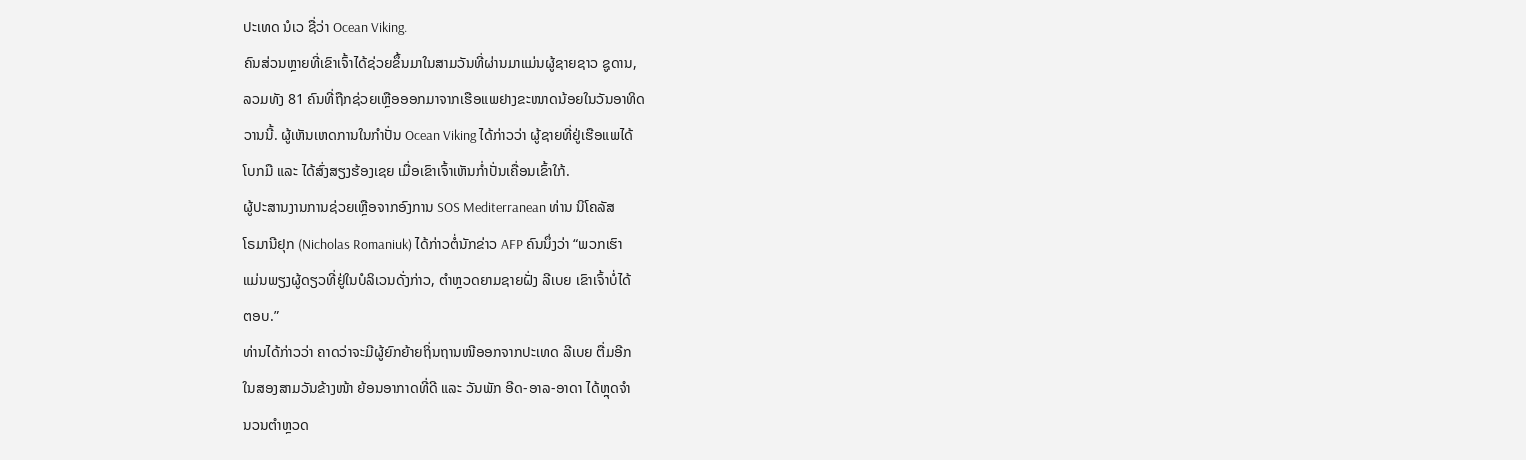ປະເທດ ນໍເວ ຊື່ວ່າ Ocean Viking.
ຄົນສ່ວນຫຼາຍທີ່ເຂົາເຈົ້າໄດ້ຊ່ວຍຂຶ້ນມາໃນສາມວັນທີ່ຜ່ານມາແມ່ນຜູ້ຊາຍຊາວ ຊູດານ,
ລວມທັງ 81 ຄົນທີ່ຖືກຊ່ວຍເຫຼືອອອກມາຈາກເຮືອແພຢາງຂະໜາດນ້ອຍໃນວັນອາທິດ
ວານນີ້. ຜູ້ເຫັນເຫດການໃນກຳປັ່ນ Ocean Viking ໄດ້ກ່າວວ່າ ຜູ້ຊາຍທີ່ຢູ່ເຮືອແພໄດ້
ໂບກມື ແລະ ໄດ້ສົ່ງສຽງຮ້ອງເຊຍ ເມື່ອເຂົາເຈົ້າເຫັນກ່ຳປັ່ນເຄື່ອນເຂົ້າໃກ້.
ຜູ້ປະສານງານການຊ່ວຍເຫຼືອຈາກອົງການ SOS Mediterranean ທ່ານ ນິໂຄລັສ
ໂຣມານີຢຸກ (Nicholas Romaniuk) ໄດ້ກ່າວຕໍ່ນັກຂ່າວ AFP ຄົນນຶ່ງວ່າ “ພວກເຮົາ
ແມ່ນພຽງຜູ້ດຽວທີ່ຢູ່ໃນບໍລິເວນດັ່ງກ່າວ, ຕຳຫຼວດຍາມຊາຍຝັ່ງ ລີເບຍ ເຂົາເຈົ້າບໍ່ໄດ້
ຕອບ.”
ທ່ານໄດ້ກ່າວວ່າ ຄາດວ່າຈະມີຜູ້ຍົກຍ້າຍຖິ່ນຖານໜີອອກຈາກປະເທດ ລີເບຍ ຕື່ມອີກ
ໃນສອງສາມວັນຂ້າງໜ້າ ຍ້ອນອາກາດທີ່ດີ ແລະ ວັນພັກ ອີດ-ອາລ-ອາດາ ໄດ້ຫຼຸດຈຳ
ນວນຕຳຫຼວດ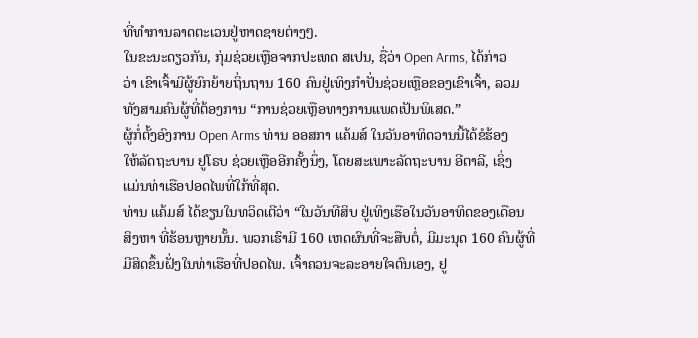ທີ່ທຳການລາດຕະເວນຢູ່ຫາດຊາຍຕ່າງໆ.
ໃນຂະນະດຽວກັນ, ກຸ່ມຊ່ວຍເຫຼືອຈາກປະເທດ ສເປນ, ຊື່ວ່າ Open Arms, ໄດ້ກ່າວ
ວ່າ ເຂົາເຈົ້າມີຜູ້ຍົກຍ້າຍຖິ່ນຖານ 160 ຄົນຢູ່ເທິງກຳປັ່ນຊ່ວຍເຫຼືອຂອງເຂົາເຈົ້າ, ລວມ
ທັງສາມຄົນຜູ້ທີ່ຕ້ອງການ “ການຊ່ວຍເຫຼືອທາງການແພດເປັນພິເສດ.”
ຜູ້ກໍ່ຕັ້ງອົງການ Open Arms ທ່ານ ອອສກາ ແຄ້ມສ໌ ໃນວັນອາທິດວານນີ້ໄດ້ຂໍຮ້ອງ
ໃຫ້ລັດຖະບານ ຢູໂຣບ ຊ່ວຍເຫຼືອອີກຄັ້ງນຶ່ງ, ໂດຍສະເພາະລັດຖະບານ ອີຕາລີ, ເຊິ່ງ
ແມ່ນທ່າເຮືອປອດໄພທີ່ໃກ້ທີ່ສຸດ.
ທ່ານ ແຄ້ມສ໌ ໄດ້ຂຽນໃນທວິດເຕີວ່າ “ໃນວັນທີສິບ ຢູ່ເທິງເຮືອໃນວັນອາທິດຂອງເດືອນ
ສິງຫາ ທີ່ຮ້ອນຫຼາຍນັ້ນ. ພວກເຮົາມີ 160 ເຫດຜົນທີ່ຈະສືບຕໍ່, ມີມະນຸດ 160 ຄົນຜູ້ທີ່
ມີສິດຂຶ້ນຝັ່ງໃນທ່າເຮືອທີ່ປອດໄພ. ເຈົ້າຄວນຈະລະອາຍໃຈຕົນເອງ, ຢູ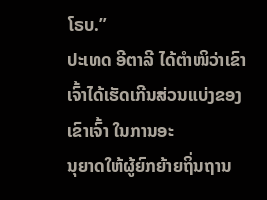ໂຣບ.”
ປະເທດ ອີຕາລີ ໄດ້ຕຳໜິວ່າເຂົາເຈົ້າໄດ້ເຮັດເກີນສ່ວນແບ່ງຂອງເຂົາເຈົ້າ ໃນການອະ
ນຸຍາດໃຫ້ຜູ້ຍົກຍ້າຍຖິ່ນຖານ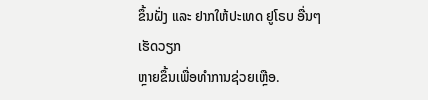ຂຶ້ນຝັ່ງ ແລະ ຢາກໃຫ້ປະເທດ ຢູໂຣບ ອື່ນໆ ເຮັດວຽກ
ຫຼາຍຂຶ້ນເພື່ອທຳການຊ່ວຍເຫຼືອ.